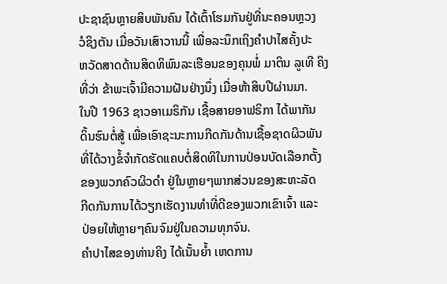ປະຊາຊົນຫຼາຍສິບພັນຄົນ ໄດ້ເຕົ້າໂຮມກັນຢູ່ທີ່ນະຄອນຫຼວງ
ວໍຊິງຕັນ ເມື່ອວັນເສົາວານນີ້ ເພື່ອລະນຶກເຖິງຄໍາປາໄສຄັ້ງປະ
ຫວັດສາດດ້ານສິດທິພົນລະເຮືອນຂອງຄຸນພໍ່ ມາຕິນ ລູເທີ ຄິງ
ທີ່ວ່າ ຂ້າພະເຈົ້າມີຄວາມຝັນຢ່າງນຶ່ງ ເມື່ອຫ້າສິບປີຜ່ານມາ.
ໃນປີ 1963 ຊາວອາເມຣິກັນ ເຊື້ອສາຍອາຟຣິກາ ໄດ້ພາກັນ
ດິ້ນຮົນຕໍ່ສູ້ ເພື່ອເອົາຊະນະການກີດກັນດ້ານເຊື້ອຊາດຜິວພັນ
ທີ່ໄດ້ວາງຂໍ້ຈໍາກັດຮັດແຄບຕໍ່ສິດທິໃນການປ່ອນບັດເລືອກຕັ້ງ
ຂອງພວກຄົວຜິວດໍາ ຢູ່ໃນຫຼາຍໆພາກສ່ວນຂອງສະຫະລັດ
ກີດກັນການໄດ້ວຽກເຮັດງານທໍາທີ່ດີຂອງພວກເຂົາເຈົ້າ ແລະ
ປ່ອຍໃຫ້ຫຼາຍໆຄົນຈົມຢູ່ໃນຄວາມທຸກຈົນ.
ຄໍາປາໄສຂອງທ່ານຄິງ ໄດ້ເນັ້ນຍໍ້າ ເຫດການ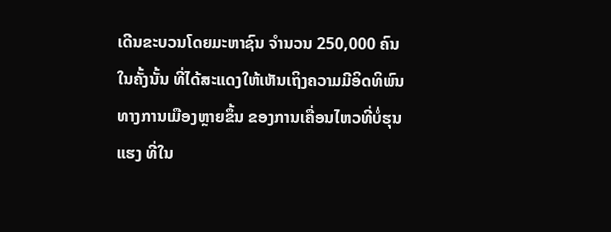ເດີນຂະບວນໂດຍມະຫາຊົນ ຈໍານວນ 250,000 ຄົນ ໃນຄັ້ງນັ້ນ ທີ່ໄດ້ສະແດງໃຫ້ເຫັນເຖິງຄວາມມີອິດທິພົນທາງການເມືອງຫຼາຍຂຶ້ນ ຂອງການເຄື່ອນໄຫວທີ່ບໍ່ຮຸນແຮງ ທີ່ໃນ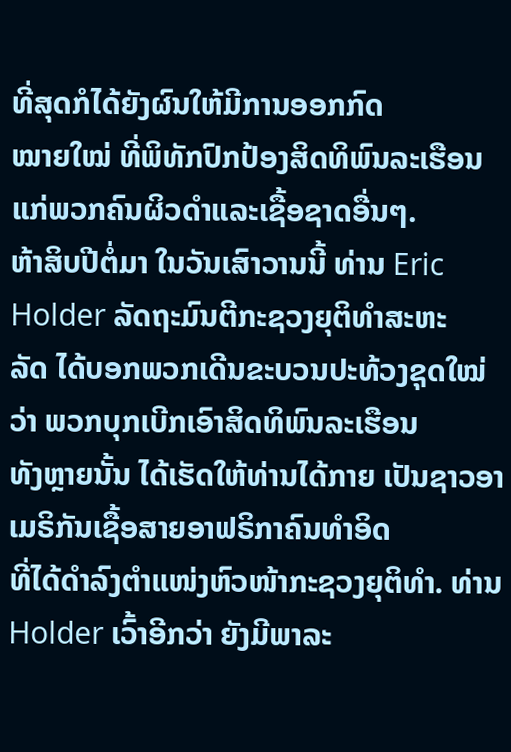ທີ່ສຸດກໍໄດ້ຍັງຜົນໃຫ້ມີການອອກກົດ
ໝາຍໃໝ່ ທີ່ພິທັກປົກປ້ອງສິດທິພົນລະເຮືອນ ແກ່ພວກຄົນຜິວດໍາແລະເຊື້ອຊາດອື່ນໆ.
ຫ້າສິບປີຕໍ່ມາ ໃນວັນເສົາວານນີ້ ທ່ານ Eric Holder ລັດຖະມົນຕີກະຊວງຍຸຕິທໍາສະຫະ
ລັດ ໄດ້ບອກພວກເດີນຂະບວນປະທ້ວງຊຸດໃໝ່ວ່າ ພວກບຸກເບີກເອົາສິດທິພົນລະເຮືອນ
ທັງຫຼາຍນັ້ນ ໄດ້ເຮັດໃຫ້ທ່ານໄດ້ກາຍ ເປັນຊາວອາເມຣິກັນເຊື້ອສາຍອາຟຣິກາຄົນທໍາອິດ
ທີ່ໄດ້ດໍາລົງຕໍາແໜ່ງຫົວໜ້າກະຊວງຍຸຕິທໍາ. ທ່ານ Holder ເວົ້າອີກວ່າ ຍັງມີພາລະ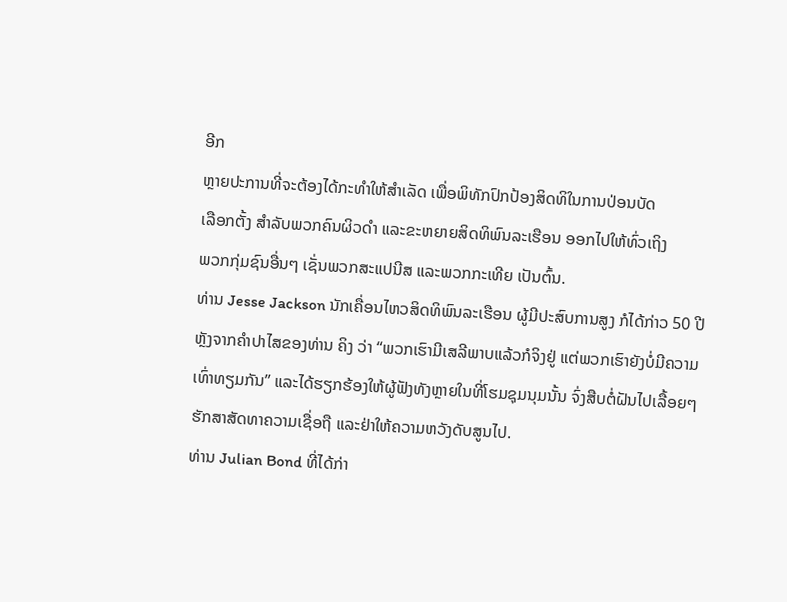ອີກ
ຫຼາຍປະການທີ່ຈະຕ້ອງໄດ້ກະທໍາໃຫ້ສໍາເລັດ ເພື່ອພິທັກປົກປ້ອງສິດທິໃນການປ່ອນບັດ
ເລືອກຕັ້ງ ສໍາລັບພວກຄົນຜິວດໍາ ແລະຂະຫຍາຍສິດທິພົນລະເຮືອນ ອອກໄປໃຫ້ທົ່ວເຖິງ
ພວກກຸ່ມຊົນອື່ນໆ ເຊັ່ນພວກສະແປນີສ ແລະພວກກະເທີຍ ເປັນຕົ້ນ.
ທ່ານ Jesse Jackson ນັກເຄື່ອນໄຫວສິດທິພົນລະເຮືອນ ຜູ້ມີປະສົບການສູງ ກໍໄດ້ກ່າວ 50 ປີ ຫຼັງຈາກຄໍາປາໄສຂອງທ່ານ ຄິງ ວ່າ “ພວກເຮົາມີເສລີພາບແລ້ວກໍຈິງຢູ່ ແຕ່ພວກເຮົາຍັງບໍ່ມີຄວາມເທົ່າທຽມກັນ” ແລະໄດ້ຮຽກຮ້ອງໃຫ້ຜູ້ຟັງທັງຫຼາຍໃນທີ່ໂຮມຊຸມນຸມນັ້ນ ຈົ່ງສືບຕໍ່ຝັນໄປເລື້ອຍໆ ຮັກສາສັດທາຄວາມເຊື່ອຖື ແລະຢ່າໃຫ້ຄວາມຫວັງດັບສູນໄປ.
ທ່ານ Julian Bond ທີ່ໄດ້ກ່າ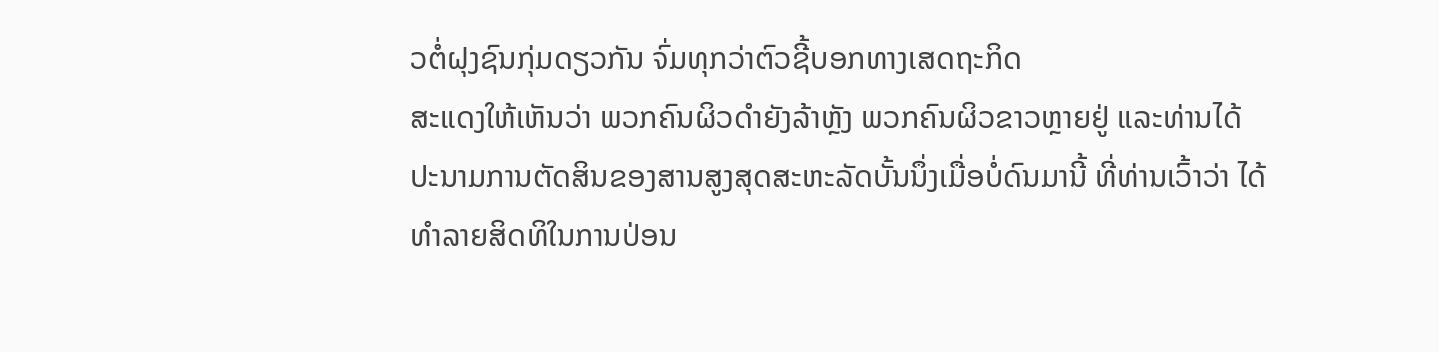ວຕໍ່ຝຸງຊົນກຸ່ມດຽວກັນ ຈົ່ມທຸກວ່າຕົວຊີ້ບອກທາງເສດຖະກິດ
ສະແດງໃຫ້ເຫັນວ່າ ພວກຄົນຜິວດໍາຍັງລ້າຫຼັງ ພວກຄົນຜິວຂາວຫຼາຍຢູ່ ແລະທ່ານໄດ້
ປະນາມການຕັດສິນຂອງສານສູງສຸດສະຫະລັດບັ້ນນຶ່ງເມື່ອບໍ່ດົນມານີ້ ທີ່ທ່ານເວົ້າວ່າ ໄດ້
ທໍາລາຍສິດທິໃນການປ່ອນ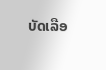ບັດເລືອ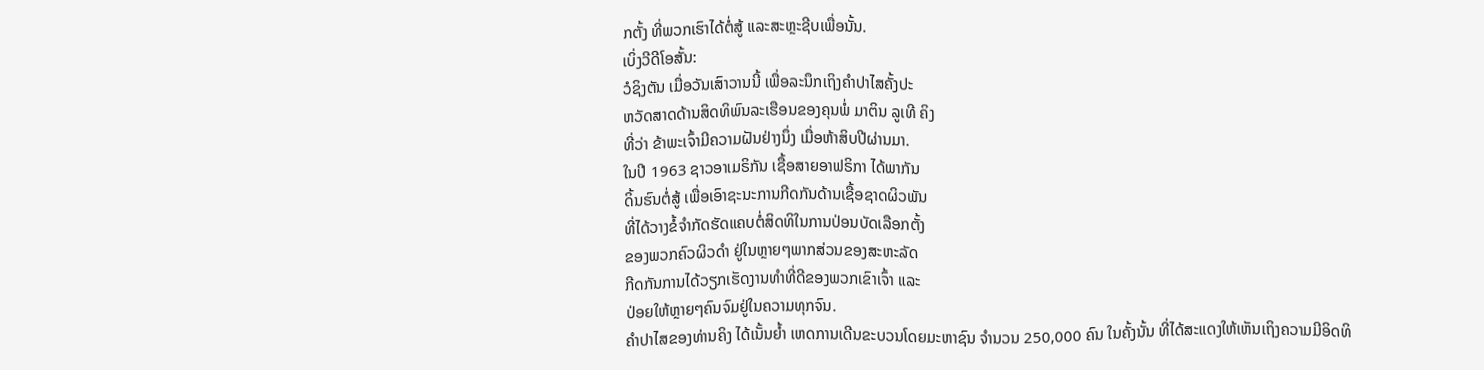ກຕັ້ງ ທີ່ພວກເຮົາໄດ້ຕໍ່ສູ້ ແລະສະຫຼະຊີບເພື່ອນັ້ນ.
ເບິ່ງວີດີໂອສັ້ນ:
ວໍຊິງຕັນ ເມື່ອວັນເສົາວານນີ້ ເພື່ອລະນຶກເຖິງຄໍາປາໄສຄັ້ງປະ
ຫວັດສາດດ້ານສິດທິພົນລະເຮືອນຂອງຄຸນພໍ່ ມາຕິນ ລູເທີ ຄິງ
ທີ່ວ່າ ຂ້າພະເຈົ້າມີຄວາມຝັນຢ່າງນຶ່ງ ເມື່ອຫ້າສິບປີຜ່ານມາ.
ໃນປີ 1963 ຊາວອາເມຣິກັນ ເຊື້ອສາຍອາຟຣິກາ ໄດ້ພາກັນ
ດິ້ນຮົນຕໍ່ສູ້ ເພື່ອເອົາຊະນະການກີດກັນດ້ານເຊື້ອຊາດຜິວພັນ
ທີ່ໄດ້ວາງຂໍ້ຈໍາກັດຮັດແຄບຕໍ່ສິດທິໃນການປ່ອນບັດເລືອກຕັ້ງ
ຂອງພວກຄົວຜິວດໍາ ຢູ່ໃນຫຼາຍໆພາກສ່ວນຂອງສະຫະລັດ
ກີດກັນການໄດ້ວຽກເຮັດງານທໍາທີ່ດີຂອງພວກເຂົາເຈົ້າ ແລະ
ປ່ອຍໃຫ້ຫຼາຍໆຄົນຈົມຢູ່ໃນຄວາມທຸກຈົນ.
ຄໍາປາໄສຂອງທ່ານຄິງ ໄດ້ເນັ້ນຍໍ້າ ເຫດການເດີນຂະບວນໂດຍມະຫາຊົນ ຈໍານວນ 250,000 ຄົນ ໃນຄັ້ງນັ້ນ ທີ່ໄດ້ສະແດງໃຫ້ເຫັນເຖິງຄວາມມີອິດທິ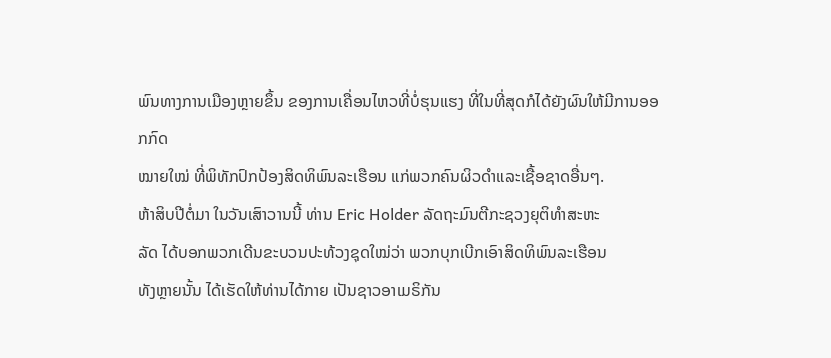ພົນທາງການເມືອງຫຼາຍຂຶ້ນ ຂອງການເຄື່ອນໄຫວທີ່ບໍ່ຮຸນແຮງ ທີ່ໃນທີ່ສຸດກໍໄດ້ຍັງຜົນໃຫ້ມີການອອກກົດ
ໝາຍໃໝ່ ທີ່ພິທັກປົກປ້ອງສິດທິພົນລະເຮືອນ ແກ່ພວກຄົນຜິວດໍາແລະເຊື້ອຊາດອື່ນໆ.
ຫ້າສິບປີຕໍ່ມາ ໃນວັນເສົາວານນີ້ ທ່ານ Eric Holder ລັດຖະມົນຕີກະຊວງຍຸຕິທໍາສະຫະ
ລັດ ໄດ້ບອກພວກເດີນຂະບວນປະທ້ວງຊຸດໃໝ່ວ່າ ພວກບຸກເບີກເອົາສິດທິພົນລະເຮືອນ
ທັງຫຼາຍນັ້ນ ໄດ້ເຮັດໃຫ້ທ່ານໄດ້ກາຍ ເປັນຊາວອາເມຣິກັນ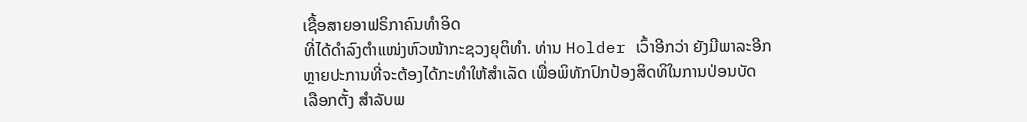ເຊື້ອສາຍອາຟຣິກາຄົນທໍາອິດ
ທີ່ໄດ້ດໍາລົງຕໍາແໜ່ງຫົວໜ້າກະຊວງຍຸຕິທໍາ. ທ່ານ Holder ເວົ້າອີກວ່າ ຍັງມີພາລະອີກ
ຫຼາຍປະການທີ່ຈະຕ້ອງໄດ້ກະທໍາໃຫ້ສໍາເລັດ ເພື່ອພິທັກປົກປ້ອງສິດທິໃນການປ່ອນບັດ
ເລືອກຕັ້ງ ສໍາລັບພ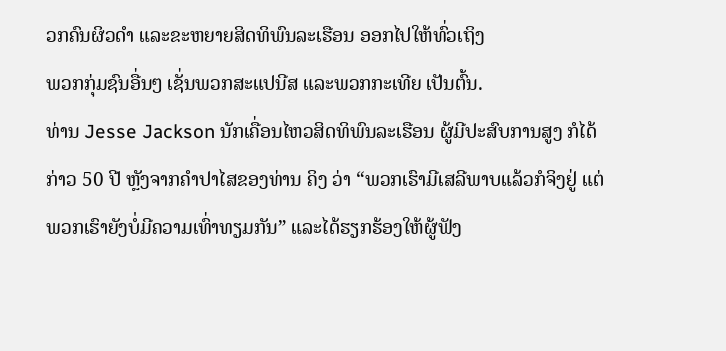ວກຄົນຜິວດໍາ ແລະຂະຫຍາຍສິດທິພົນລະເຮືອນ ອອກໄປໃຫ້ທົ່ວເຖິງ
ພວກກຸ່ມຊົນອື່ນໆ ເຊັ່ນພວກສະແປນີສ ແລະພວກກະເທີຍ ເປັນຕົ້ນ.
ທ່ານ Jesse Jackson ນັກເຄື່ອນໄຫວສິດທິພົນລະເຮືອນ ຜູ້ມີປະສົບການສູງ ກໍໄດ້ກ່າວ 50 ປີ ຫຼັງຈາກຄໍາປາໄສຂອງທ່ານ ຄິງ ວ່າ “ພວກເຮົາມີເສລີພາບແລ້ວກໍຈິງຢູ່ ແຕ່ພວກເຮົາຍັງບໍ່ມີຄວາມເທົ່າທຽມກັນ” ແລະໄດ້ຮຽກຮ້ອງໃຫ້ຜູ້ຟັງ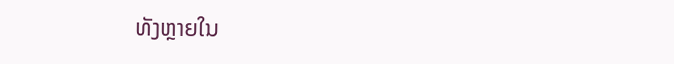ທັງຫຼາຍໃນ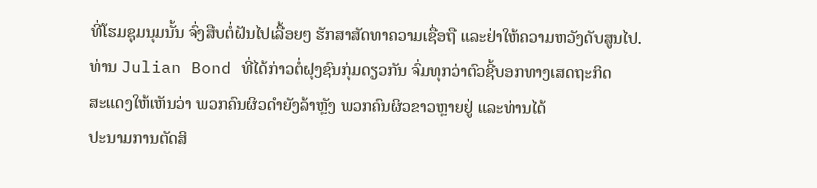ທີ່ໂຮມຊຸມນຸມນັ້ນ ຈົ່ງສືບຕໍ່ຝັນໄປເລື້ອຍໆ ຮັກສາສັດທາຄວາມເຊື່ອຖື ແລະຢ່າໃຫ້ຄວາມຫວັງດັບສູນໄປ.
ທ່ານ Julian Bond ທີ່ໄດ້ກ່າວຕໍ່ຝຸງຊົນກຸ່ມດຽວກັນ ຈົ່ມທຸກວ່າຕົວຊີ້ບອກທາງເສດຖະກິດ
ສະແດງໃຫ້ເຫັນວ່າ ພວກຄົນຜິວດໍາຍັງລ້າຫຼັງ ພວກຄົນຜິວຂາວຫຼາຍຢູ່ ແລະທ່ານໄດ້
ປະນາມການຕັດສິ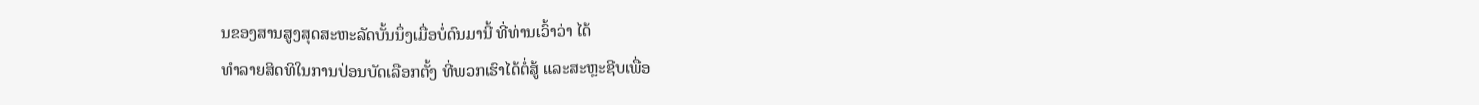ນຂອງສານສູງສຸດສະຫະລັດບັ້ນນຶ່ງເມື່ອບໍ່ດົນມານີ້ ທີ່ທ່ານເວົ້າວ່າ ໄດ້
ທໍາລາຍສິດທິໃນການປ່ອນບັດເລືອກຕັ້ງ ທີ່ພວກເຮົາໄດ້ຕໍ່ສູ້ ແລະສະຫຼະຊີບເພື່ອ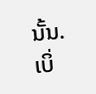ນັ້ນ.
ເບິ່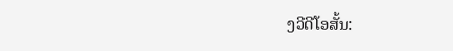ງວີດີໂອສັ້ນ: